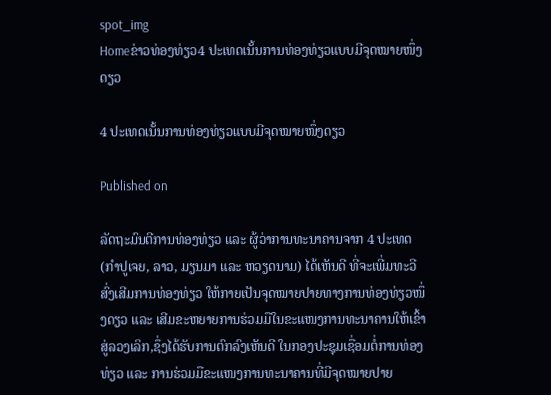spot_img
Homeຂ່າວທ່ອງທ່ຽວ4 ປະເທດເນັ້ນການທ່ອງທ່ຽວແບບມີຈຸດໝາຍໜຶ່ງດຽວ

4 ປະເທດເນັ້ນການທ່ອງທ່ຽວແບບມີຈຸດໝາຍໜຶ່ງດຽວ

Published on

ລັດຖະມົນຕີການທ່ອງທ່ຽວ ແລະ ຜູ້ວ່າການທະນາຄານຈາກ 4 ປະເທດ (ກຳປູເຈຍ, ລາວ, ມຽນມາ ແລະ ຫວຽດນາມ) ໄດ້ເຫັນດີ ທີ່ຈະເພີ່ມທະວີສົ່ງເສີມການທ່ອງທ່ຽວ ໃຫ້ກາຍເປັນຈຸດໝາຍປາຍທາງການທ່ອງທ່ຽວໜຶ່ງດຽວ ແລະ ເສີມຂະຫຍາຍການຮ່ວມມືໃນຂະແໜງການທະນາຄານໃຫ້ເຂົ້າສູ່ລວງເລິກ,ຊຶ່ງໄດ້ຮັບການຕົກລົງເຫັນດີ ໃນກອງປະຊຸມເຊື່ອມຕໍ່ການທ່ອງທ່ຽວ ແລະ ການຮ່ວມມືຂະແໜງການທະນາຄານທີ່ມີຈຸດໝາຍປາຍ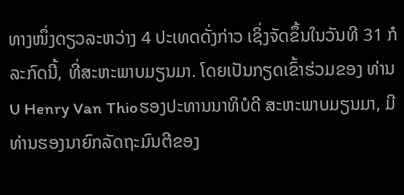ທາງໜຶ່ງດຽວລະຫວ່າງ 4 ປະເທດດັ່ງກ່າວ ເຊິ່ງຈັດຂຶ້ນໃນວັນທີ 31 ກໍລະກົດນີ້, ທີ່ສະຫະພາບມຽນມາ. ໂດຍເປັນກຽດເຂົ້າຮ່ວມຂອງ ທ່ານ U Henry Van Thioຮອງປະທານນາທິບໍດີ ສະຫະພາບມຽນມາ, ມີທ່ານຮອງນາຍົກລັດຖະມົນຕີຂອງ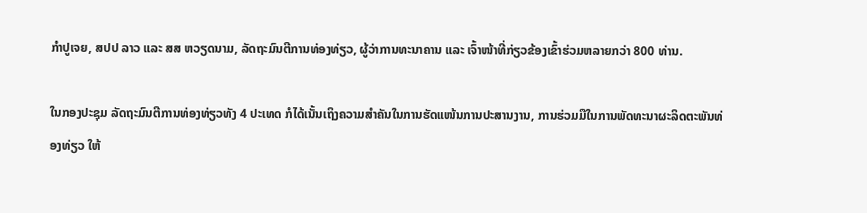ກຳປູເຈຍ, ສປປ ລາວ ແລະ ສສ ຫວຽດນາມ, ລັດຖະມົນຕີການທ່ອງທ່ຽວ, ຜູ້ວ່າການທະນາຄານ ແລະ ເຈົ້າໜ້າທີ່ກ່ຽວຂ້ອງເຂົ້າຮ່ວມຫລາຍກວ່າ 800 ທ່ານ.

ໃນກອງປະຊຸມ ລັດຖະມົນຕີການທ່ອງທ່ຽວທັງ 4 ປະເທດ ກໍໄດ້ເນັ້ນເຖິງຄວາມສຳຄັນໃນການຮັດແໜ້ນການປະສານງານ, ການຮ່ວມມືໃນການພັດທະນາຜະລິດຕະພັນທ່ອງທ່ຽວ ໃຫ້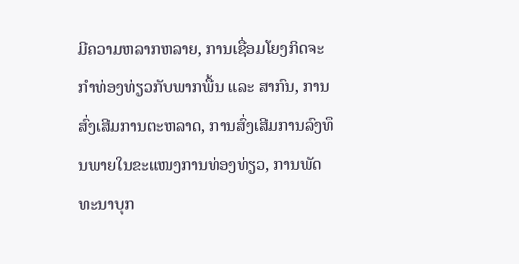ມີຄວາມຫລາກຫລາຍ, ການເຊື່ອມໂຍງກິດຈະກໍາທ່ອງທ່ຽວກັບພາກພື້ນ ແລະ ສາກົນ, ການສົ່ງເສີມການຕະຫລາດ, ການສົ່ງເສີມການລົງທຶນພາຍໃນຂະແໜງການທ່ອງທ່ຽວ, ການພັດທະນາບຸກ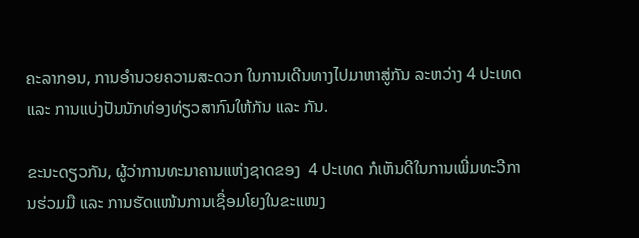ຄະລາກອນ, ການອໍານວຍຄວາມສະດວກ ໃນການເດີນທາງໄປມາຫາສູ່ກັນ ລະຫວ່າງ 4 ປະເທດ ແລະ ການແບ່ງປັນນັກທ່ອງທ່ຽວສາກົນໃຫ້ກັນ ແລະ ກັນ.

ຂະນະດຽວກັນ, ຜູ້ວ່າການທະນາຄານແຫ່ງຊາດຂອງ  4 ປະເທດ ກໍເຫັນດີໃນການເພີ່ມທະວີການຮ່ວມມື ແລະ ການຮັດແໜ້ນການເຊື່ອມໂຍງໃນຂະແໜງ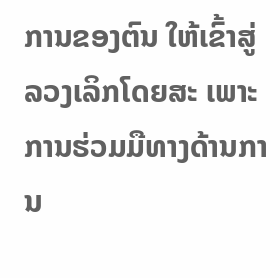ການຂອງຕົນ ໃຫ້ເຂົ້າສູ່ລວງເລິກໂດຍສະ ເພາະການຮ່ວມມືທາງດ້ານການ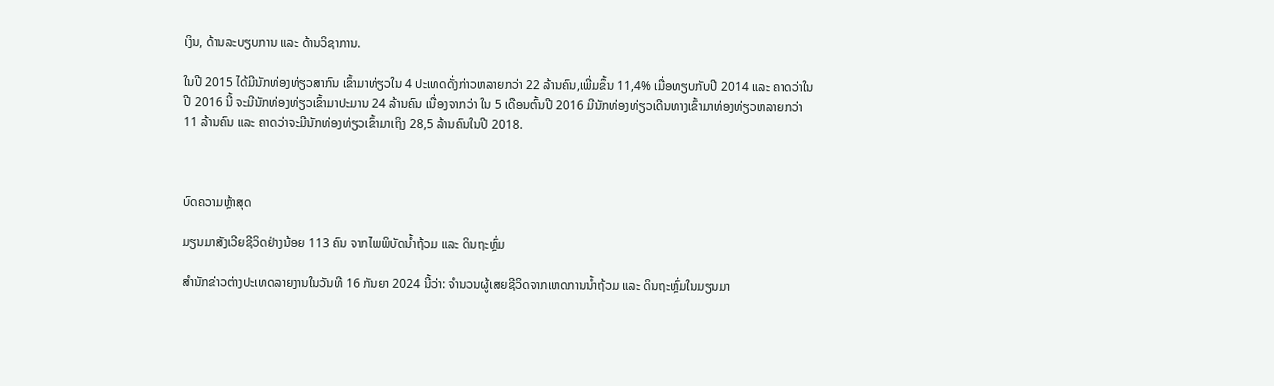ເງິນ, ດ້ານລະບຽບການ ແລະ ດ້ານວິຊາການ.

ໃນປີ 2015 ໄດ້ມີນັກທ່ອງທ່ຽວສາກົນ ເຂົ້າມາທ່ຽວໃນ 4 ປະເທດດັ່ງກ່າວຫລາຍກວ່າ 22 ລ້ານຄົນ,ເພີ່ມຂຶ້ນ 11,4% ເມື່ອທຽບກັບປີ 2014 ແລະ ຄາດວ່າໃນປີ 2016 ນີ້ ຈະມີນັກທ່ອງທ່ຽວເຂົ້າມາປະມານ 24 ລ້ານຄົນ ເນື່ອງຈາກວ່າ ໃນ 5 ເດືອນຕົ້ນປີ 2016 ມີນັກທ່ອງທ່ຽວເດີນທາງເຂົ້າມາທ່ອງທ່ຽວຫລາຍກວ່າ 11 ລ້ານຄົນ ແລະ ຄາດວ່າຈະມີນັກທ່ອງທ່ຽວເຂົ້າມາເຖິງ 28,5 ລ້ານຄົນໃນປີ 2018.



ບົດຄວາມຫຼ້າສຸດ

ມຽນມາສັງເວີຍຊີວິດຢ່າງນ້ອຍ 113 ຄົນ ຈາກໄພພິບັດນ້ຳຖ້ວມ ແລະ ດິນຖະຫຼົ່ມ

ສຳນັກຂ່າວຕ່າງປະເທດລາຍງານໃນວັນທີ 16 ກັນຍາ 2024 ນີ້ວ່າ: ຈຳນວນຜູ້ເສຍຊີວິດຈາກເຫດການນ້ຳຖ້ວມ ແລະ ດິນຖະຫຼົ່ມໃນມຽນມາ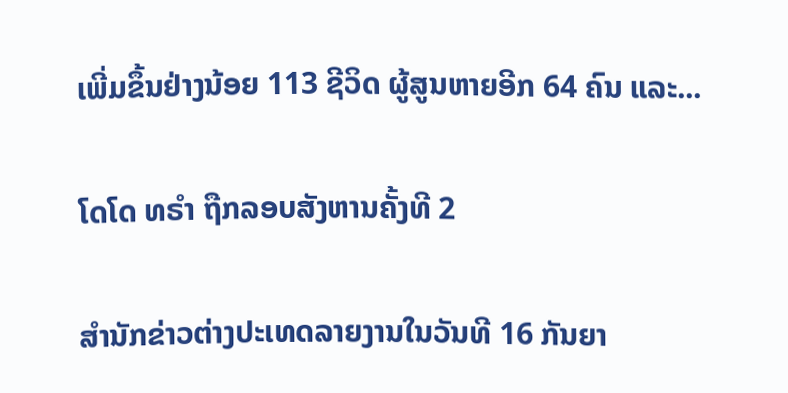ເພີ່ມຂຶ້ນຢ່າງນ້ອຍ 113 ຊີວິດ ຜູ້ສູນຫາຍອີກ 64 ຄົນ ແລະ...

ໂດໂດ ທຣຳ ຖືກລອບສັງຫານຄັ້ງທີ 2

ສຳນັກຂ່າວຕ່າງປະເທດລາຍງານໃນວັນທີ 16 ກັນຍາ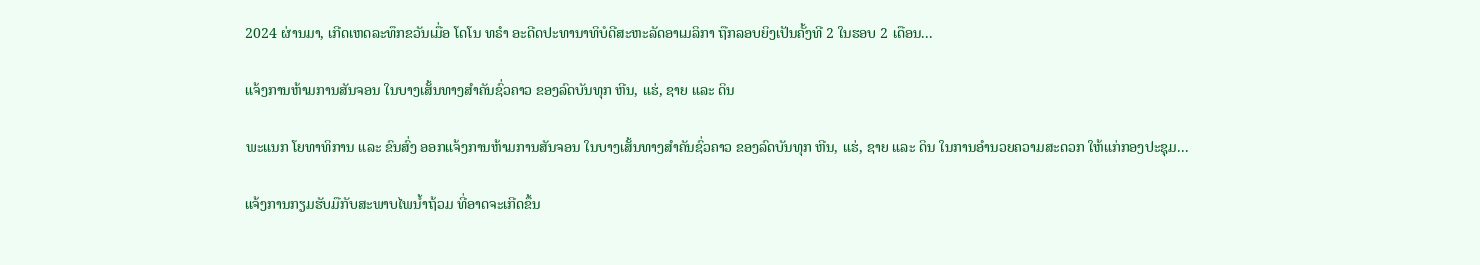2024 ຜ່ານມາ, ເກີດເຫດລະທຶກຂວັນເມື່ອ ໂດໂນ ທຣຳ ອະດີດປະທານາທິບໍດີສະຫະລັດອາເມລິກາ ຖືກລອບຍິງເປັນຄັ້ງທີ 2 ໃນຮອບ 2 ເດືອນ...

ແຈ້ງການຫ້າມການສັນຈອນ ໃນບາງເສັ້ນທາງສໍາຄັນຊົ່ວຄາວ ຂອງລົດບັນທຸກ ຫີນ, ແຮ່, ຊາຍ ແລະ ດິນ

ພະແນກ ໂຍທາທິການ ແລະ ຂົນສົ່ງ ອອກແຈ້ງການຫ້າມການສັນຈອນ ໃນບາງເສັ້ນທາງສໍາຄັນຊົ່ວຄາວ ຂອງລົດບັນທຸກ ຫີນ, ແຮ່, ຊາຍ ແລະ ດິນ ໃນການອໍານວຍຄວາມສະດວກ ໃຫ້ແກ່ກອງປະຊຸມ...

ແຈ້ງການກຽມຮັບມືກັບສະພາບໄພນໍ້າຖ້ວມ ທີ່ອາດຈະເກີດຂຶ້ນ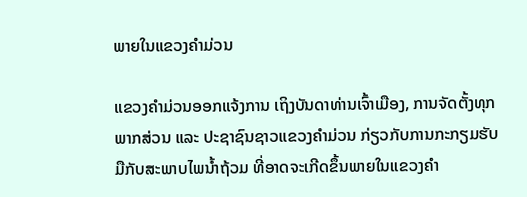ພາຍໃນແຂວງຄໍາມ່ວນ

ແຂວງຄຳມ່ວນອອກແຈ້ງການ ເຖິງບັນດາທ່ານເຈົ້າເມືອງ, ການຈັດຕັ້ງທຸກພາກສ່ວນ ແລະ ປະຊາຊົນຊາວແຂວງຄໍາມ່ວນ ກ່ຽວກັບການກະກຽມຮັບມືກັບສະພາບໄພນໍ້າຖ້ວມ ທີ່ອາດຈະເກີດຂຶ້ນພາຍໃນແຂວງຄໍາ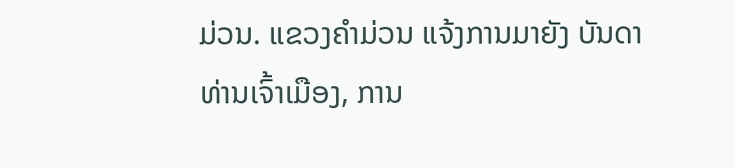ມ່ວນ. ແຂວງຄໍາມ່ວນ ແຈ້ງການມາຍັງ ບັນດາທ່ານເຈົ້າເມືອງ, ການ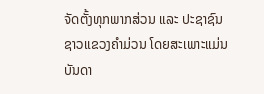ຈັດຕັ້ງທຸກພາກສ່ວນ ແລະ ປະຊາຊົນຊາວແຂວງຄໍາມ່ວນ ໂດຍສະເພາະແມ່ນບັນດາ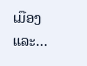ເມືອງ ແລະ...